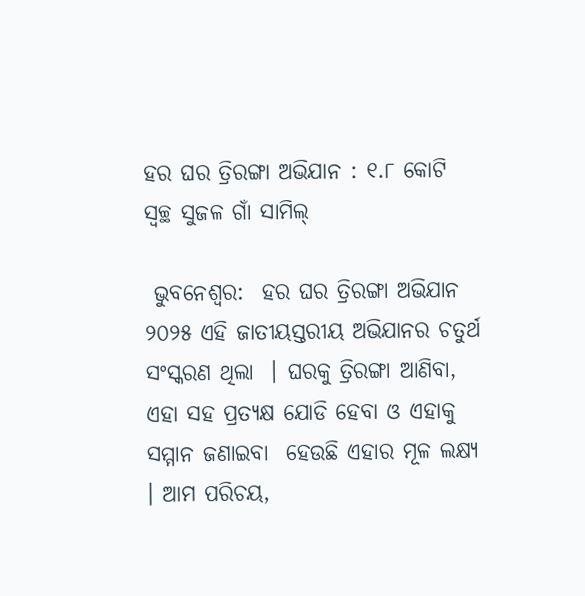ହର ଘର ତ୍ରିରଙ୍ଗା ଅଭିଯାନ : ୧.୮ କୋଟି ସ୍ୱଚ୍ଛ ସୁଜଳ ଗାଁ ସାମିଲ୍

 ଭୁବନେଶ୍ୱର:  ହର ଘର ତ୍ରିରଙ୍ଗା ଅଭିଯାନ ୨୦୨୫ ଏହି ଜାତୀୟସ୍ତରୀୟ ଅଭିଯାନର ଚତୁର୍ଥ ସଂସ୍କରଣ ଥିଲା  । ଘରକୁ ତ୍ରିରଙ୍ଗା ଆଣିବା, ଏହା ସହ ପ୍ରତ୍ୟକ୍ଷ ଯୋଡି ହେବା ଓ ଏହାକୁ ସମ୍ମାନ ଜଣାଇବା  ହେଉଛି ଏହାର ମୂଳ ଲକ୍ଷ୍ୟ  । ଆମ ପରିଚୟ,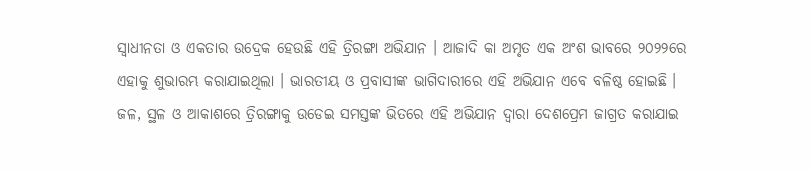ସ୍ୱାଧୀନତା ଓ ଏକତାର ଉଦ୍ରେକ ହେଉଛି ଏହି ତ୍ରିରଙ୍ଗା ଅଭିଯାନ । ଆଜାଦି କା ଅମୃତ ଏକ ଅଂଶ ଭାବରେ ୨୦୨୨ରେ ଏହାକୁ ଶୁଭାରମ୍ଭ କରାଯାଇଥିଲା । ଭାରତୀୟ ଓ ପ୍ରବାସୀଙ୍କ ଭାଗିଦାରୀରେ ଏହି ଅଭିଯାନ ଏବେ ବଳିଷ୍ଠ ହୋଇଛି । ଜଳ, ସ୍ଥଳ ଓ ଆକାଶରେ ତ୍ରିରଙ୍ଗାକୁ ଉଡେଇ ସମସ୍ତଙ୍କ ଭିତରେ ଏହି ଅଭିଯାନ ଦ୍ୱାରା ଦେଶପ୍ରେମ ଜାଗ୍ରତ କରାଯାଇ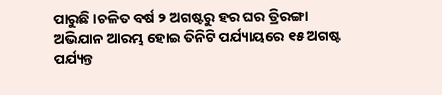ପାରୁଛି ।ଚଳିତ ବର୍ଷ ୨ ଅଗଷ୍ଟରୁ ହର ଘର ତ୍ରିରଙ୍ଗା ଅଭିଯାନ ଆରମ୍ଭ ହୋଇ ତିନିଟି ପର୍ଯ୍ୟାୟରେ ୧୫ ଅଗଷ୍ଟ ପର୍ଯ୍ୟନ୍ତ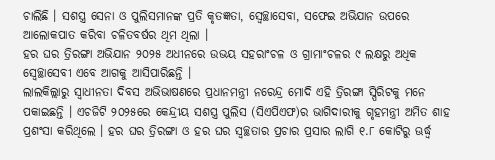ଚାଲିଛି । ସଶସ୍ତ୍ର ସେନା ଓ ପୁଲିସମାନଙ୍କ ପ୍ରତି କୃତଜ୍ଞତା, ସ୍ୱେଚ୍ଛାସେବା, ସଫେଇ ଅଭିଯାନ ଉପରେ ଆଲୋକପାତ କରିବା ଚଳିତବର୍ଷର ଥିମ ଥିଲା ।
ହର ଘର ତ୍ରିରଙ୍ଗା ଅଭିଯାନ ୨୦୨୫ ଅଧୀନରେ ଉଭୟ ସହରାଂଚଳ ଓ ଗ୍ରାମାଂଚଳର ୯ ଲକ୍ଷରୁ ଅଧିକ ସ୍ୱେଚ୍ଛାସେବୀ ଏବେ ଆଗକୁ ଆସିପାରିଛନ୍ତି ।
ଲାଲକିଲ୍ଲାରୁ ସ୍ୱାଧୀନତା ଦିବସ ଅଭିଭାଷଣରେ ପ୍ରଧାନମନ୍ତ୍ରୀ ନରେନ୍ଦ୍ର ମୋଦି ଏହି ତ୍ରିରଙ୍ଗା ସ୍ପିରିଟକୁ ମନେ ପକାଇଛନ୍ତି । ଏଚଜିଟି ୨୦୨୫ରେ କେନ୍ଦ୍ରୀୟ ସଶସ୍ତ୍ର ପୁଲିସ (ସିଏପିଏଫ)ର ଭାଗିଦାରୀକୁ ଗୃହମନ୍ତ୍ରୀ ଅମିତ ଶାହ ପ୍ରଶଂସା କରିଥିଲେ । ହର ଘର ତ୍ରିରଙ୍ଗା ଓ ହର ଘର ସ୍ୱଚ୍ଛତାର ପ୍ରଚାର ପ୍ରସାର ଲାଗି ୧.୮ କୋଟିରୁ ଊର୍ଦ୍ଧ୍ୱ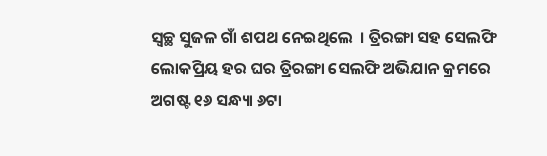ସ୍ୱଚ୍ଛ ସୁଜଳ ଗାଁ ଶପଥ ନେଇଥିଲେ  । ତ୍ରିରଙ୍ଗା ସହ ସେଲଫି ଲୋକପ୍ରିୟ ହର ଘର ତ୍ରିରଙ୍ଗା ସେଲଫି ଅଭିଯାନ କ୍ରମରେ ଅଗଷ୍ଟ ୧୬ ସନ୍ଧ୍ୟା ୬ଟା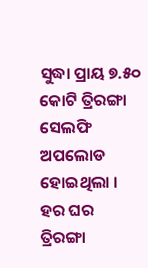ସୁଦ୍ଧା ପ୍ରାୟ ୭.୫୦ କୋଟି ତ୍ରିରଙ୍ଗା ସେଲଫି ଅପଲୋଡ ହୋଇଥିଲା । ହର ଘର ତ୍ରିରଙ୍ଗା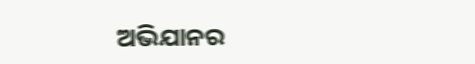ଅଭିଯାନର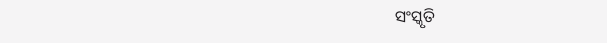ସଂସ୍କୃତି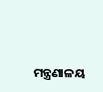ମନ୍ତ୍ରଣାଳୟ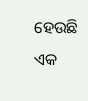ହେଉଛି ଏକ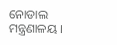ନୋଡାଲ ମନ୍ତ୍ରଣାଳୟ ।